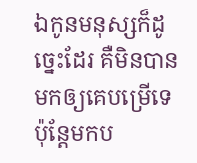ឯកូនមនុស្សក៏ដូច្នេះដែរ គឺមិនបានមកឲ្យគេបម្រើទេ ប៉ុន្ដែមកប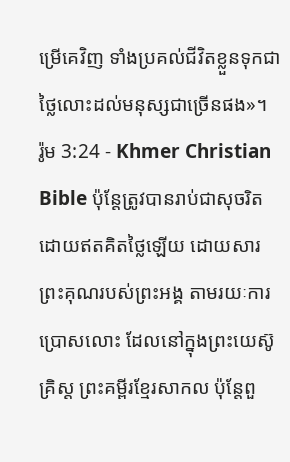ម្រើគេវិញ ទាំងប្រគល់ជីវិតខ្លួនទុកជាថ្លៃលោះដល់មនុស្សជាច្រើនផង»។
រ៉ូម 3:24 - Khmer Christian Bible ប៉ុន្ដែត្រូវបានរាប់ជាសុចរិតដោយឥតគិតថ្លៃឡើយ ដោយសារព្រះគុណរបស់ព្រះអង្គ តាមរយៈការប្រោសលោះ ដែលនៅក្នុងព្រះយេស៊ូគ្រិស្ដ ព្រះគម្ពីរខ្មែរសាកល ប៉ុន្តែពួ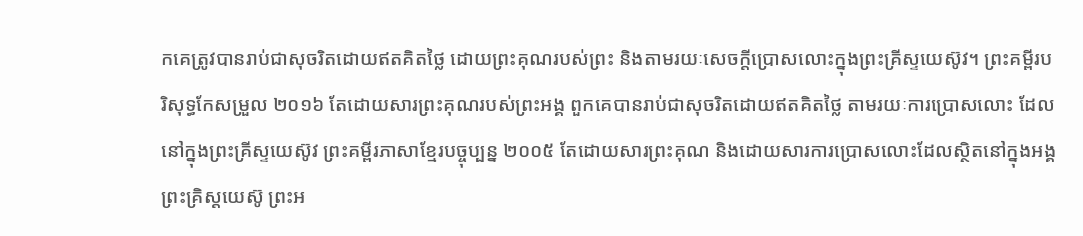កគេត្រូវបានរាប់ជាសុចរិតដោយឥតគិតថ្លៃ ដោយព្រះគុណរបស់ព្រះ និងតាមរយៈសេចក្ដីប្រោសលោះក្នុងព្រះគ្រីស្ទយេស៊ូវ។ ព្រះគម្ពីរបរិសុទ្ធកែសម្រួល ២០១៦ តែដោយសារព្រះគុណរបស់ព្រះអង្គ ពួកគេបានរាប់ជាសុចរិតដោយឥតគិតថ្លៃ តាមរយៈការប្រោសលោះ ដែលនៅក្នុងព្រះគ្រីស្ទយេស៊ូវ ព្រះគម្ពីរភាសាខ្មែរបច្ចុប្បន្ន ២០០៥ តែដោយសារព្រះគុណ និងដោយសារការប្រោសលោះដែលស្ថិតនៅក្នុងអង្គព្រះគ្រិស្តយេស៊ូ ព្រះអ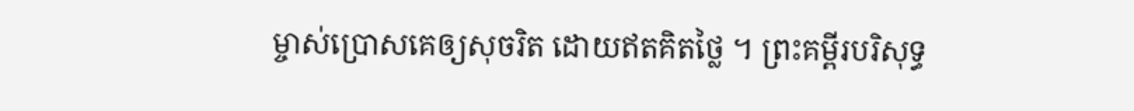ម្ចាស់ប្រោសគេឲ្យសុចរិត ដោយឥតគិតថ្លៃ ។ ព្រះគម្ពីរបរិសុទ្ធ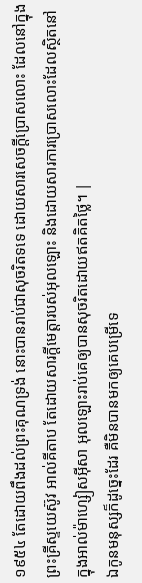១៩៥៤ តែដោយពឹងដល់ព្រះគុណទ្រង់ នោះបានរាប់ជាសុចរិតទទេ ដោយសារសេចក្ដីប្រោសលោះ ដែលនៅក្នុងព្រះគ្រីស្ទយេស៊ូវ អាល់គីតាប តែដោយសារក្តីមេត្តារបស់អុលឡោះ និងដោយសារការប្រោសលោះដែលស្ថិតនៅក្នុងអាល់ម៉ាហ្សៀសអ៊ីសា អុលឡោះរាប់គេឲ្យបានសុចរិតដោយឥតគិតថ្លៃ។ |
ឯកូនមនុស្សក៏ដូច្នេះដែរ គឺមិនបានមកឲ្យគេបម្រើទេ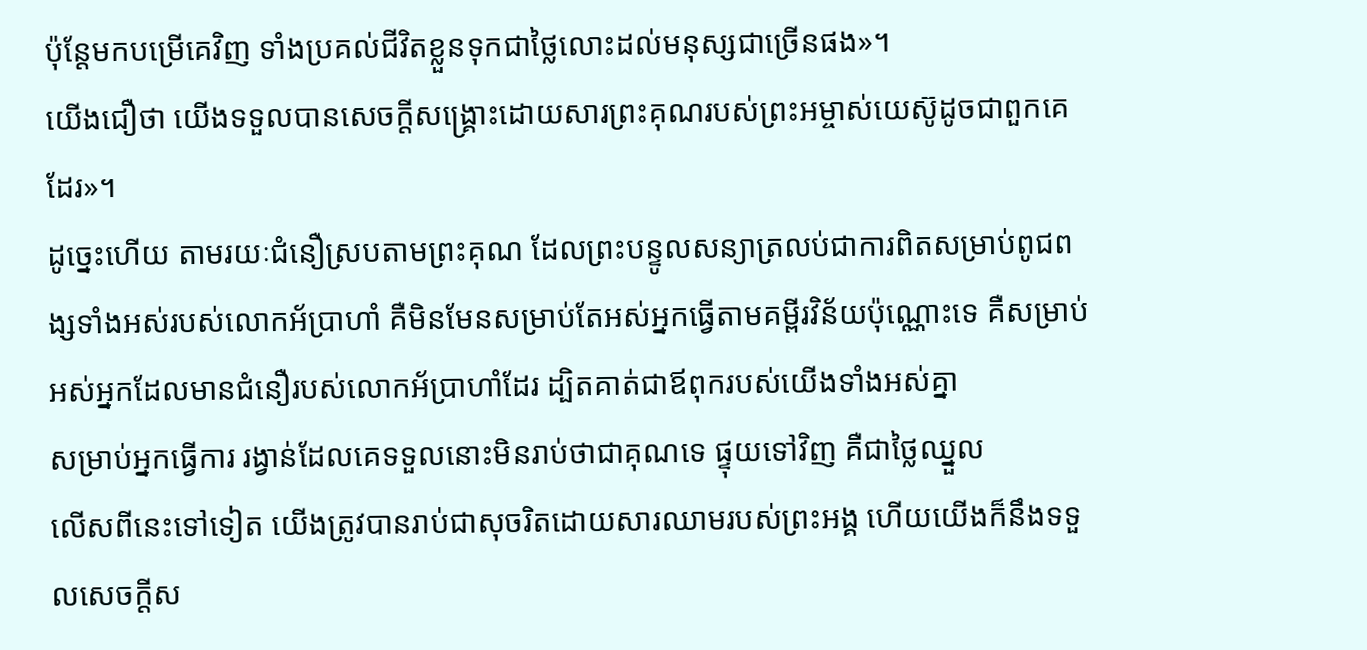ប៉ុន្ដែមកបម្រើគេវិញ ទាំងប្រគល់ជីវិតខ្លួនទុកជាថ្លៃលោះដល់មនុស្សជាច្រើនផង»។
យើងជឿថា យើងទទួលបានសេចក្ដីសង្គ្រោះដោយសារព្រះគុណរបស់ព្រះអម្ចាស់យេស៊ូដូចជាពួកគេដែរ»។
ដូច្នេះហើយ តាមរយៈជំនឿស្របតាមព្រះគុណ ដែលព្រះបន្ទូលសន្យាត្រលប់ជាការពិតសម្រាប់ពូជពង្សទាំងអស់របស់លោកអ័ប្រាហាំ គឺមិនមែនសម្រាប់តែអស់អ្នកធ្វើតាមគម្ពីរវិន័យប៉ុណ្ណោះទេ គឺសម្រាប់អស់អ្នកដែលមានជំនឿរបស់លោកអ័ប្រាហាំដែរ ដ្បិតគាត់ជាឪពុករបស់យើងទាំងអស់គ្នា
សម្រាប់អ្នកធ្វើការ រង្វាន់ដែលគេទទួលនោះមិនរាប់ថាជាគុណទេ ផ្ទុយទៅវិញ គឺជាថ្លៃឈ្នួល
លើសពីនេះទៅទៀត យើងត្រូវបានរាប់ជាសុចរិតដោយសារឈាមរបស់ព្រះអង្គ ហើយយើងក៏នឹងទទួលសេចក្ដីស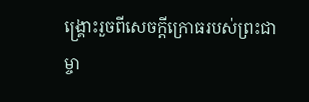ង្គ្រោះរួចពីសេចក្ដីក្រោធរបស់ព្រះជាម្ចា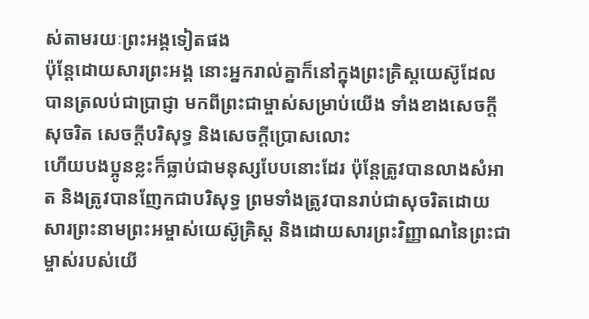ស់តាមរយៈព្រះអង្គទៀតផង
ប៉ុន្ដែដោយសារព្រះអង្គ នោះអ្នករាល់គ្នាក៏នៅក្នុងព្រះគ្រិស្ដយេស៊ូដែលបានត្រលប់ជាប្រាជ្ញា មកពីព្រះជាម្ចាស់សម្រាប់យើង ទាំងខាងសេចក្ដីសុចរិត សេចក្ដីបរិសុទ្ធ និងសេចក្ដីប្រោសលោះ
ហើយបងប្អូនខ្លះក៏ធ្លាប់ជាមនុស្សបែបនោះដែរ ប៉ុន្ដែត្រូវបានលាងសំអាត និងត្រូវបានញែកជាបរិសុទ្ធ ព្រមទាំងត្រូវបានរាប់ជាសុចរិតដោយសារព្រះនាមព្រះអម្ចាស់យេស៊ូគ្រិស្ដ និងដោយសារព្រះវិញ្ញាណនៃព្រះជាម្ចាស់របស់យើ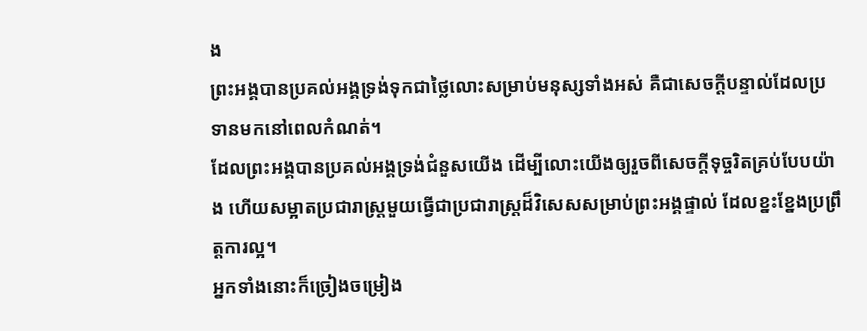ង
ព្រះអង្គបានប្រគល់អង្គទ្រង់ទុកជាថ្លៃលោះសម្រាប់មនុស្សទាំងអស់ គឺជាសេចក្ដីបន្ទាល់ដែលប្រទានមកនៅពេលកំណត់។
ដែលព្រះអង្គបានប្រគល់អង្គទ្រង់ជំនួសយើង ដើម្បីលោះយើងឲ្យរួចពីសេចក្ដីទុច្ចរិតគ្រប់បែបយ៉ាង ហើយសម្អាតប្រជារាស្ត្រមួយធ្វើជាប្រជារាស្ដ្រដ៏វិសេសសម្រាប់ព្រះអង្គផ្ទាល់ ដែលខ្នះខ្នែងប្រព្រឹត្ដការល្អ។
អ្នកទាំងនោះក៏ច្រៀងចម្រៀង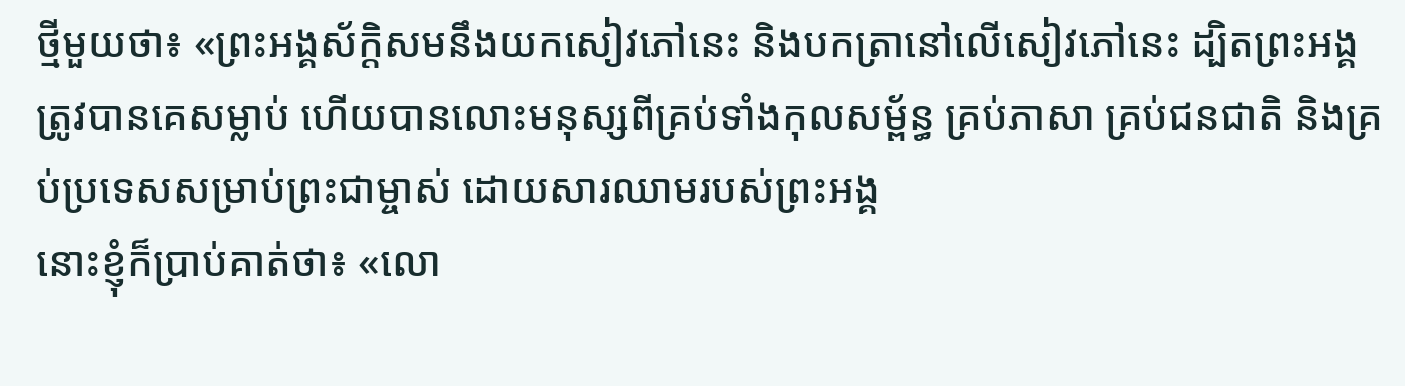ថ្មីមួយថា៖ «ព្រះអង្គស័ក្ដិសមនឹងយកសៀវភៅនេះ និងបកត្រានៅលើសៀវភៅនេះ ដ្បិតព្រះអង្គត្រូវបានគេសម្លាប់ ហើយបានលោះមនុស្សពីគ្រប់ទាំងកុលសម្ព័ន្ធ គ្រប់ភាសា គ្រប់ជនជាតិ និងគ្រប់ប្រទេសសម្រាប់ព្រះជាម្ចាស់ ដោយសារឈាមរបស់ព្រះអង្គ
នោះខ្ញុំក៏ប្រាប់គាត់ថា៖ «លោ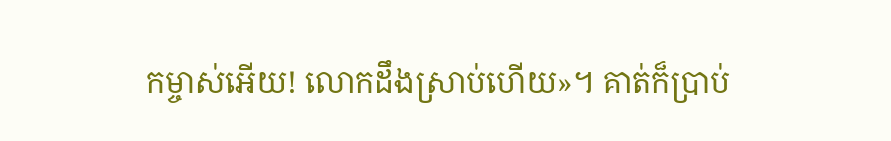កម្ចាស់អើយ! លោកដឹងស្រាប់ហើយ»។ គាត់ក៏ប្រាប់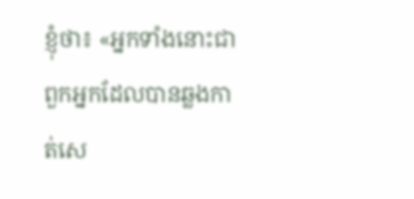ខ្ញុំថា៖ «អ្នកទាំងនោះជាពួកអ្នកដែលបានឆ្លងកាត់សេ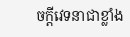ចក្ដីវេទនាជាខ្លាំង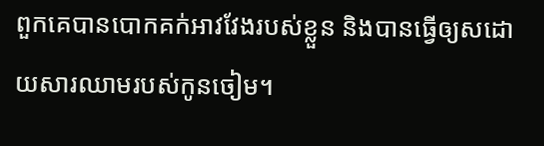ពួកគេបានបោកគក់អាវវែងរបស់ខ្លួន និងបានធ្វើឲ្យសដោយសារឈាមរបស់កូនចៀម។